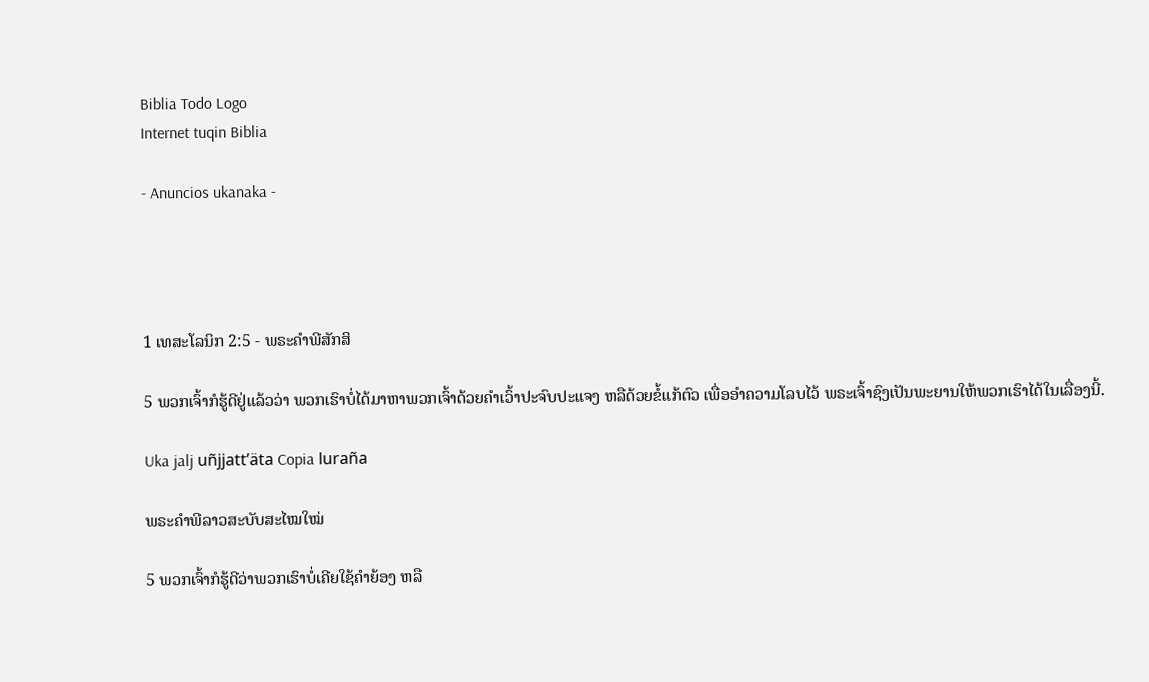Biblia Todo Logo
Internet tuqin Biblia

- Anuncios ukanaka -




1 ເທສະໂລນິກ 2:5 - ພຣະຄຳພີສັກສິ

5 ພວກເຈົ້າກໍຮູ້ດີຢູ່ແລ້ວວ່າ ພວກເຮົາບໍ່ໄດ້ມາຫາພວກເຈົ້າດ້ວຍຄຳເວົ້າປະຈົບປະແຈງ ຫລືດ້ວຍຂໍ້ແກ້ຕົວ ເພື່ອອຳຄວາມໂລບໄວ້ ພຣະເຈົ້າຊົງເປັນພະຍານໃຫ້ພວກເຮົາໄດ້ໃນເລື່ອງນີ້.

Uka jalj uñjjattʼäta Copia luraña

ພຣະຄຳພີລາວສະບັບສະໄໝໃໝ່

5 ພວກເຈົ້າກໍຮູ້ດີວ່າພວກເຮົາບໍ່ເຄີຍໃຊ້ຄຳຍ້ອງ ຫລື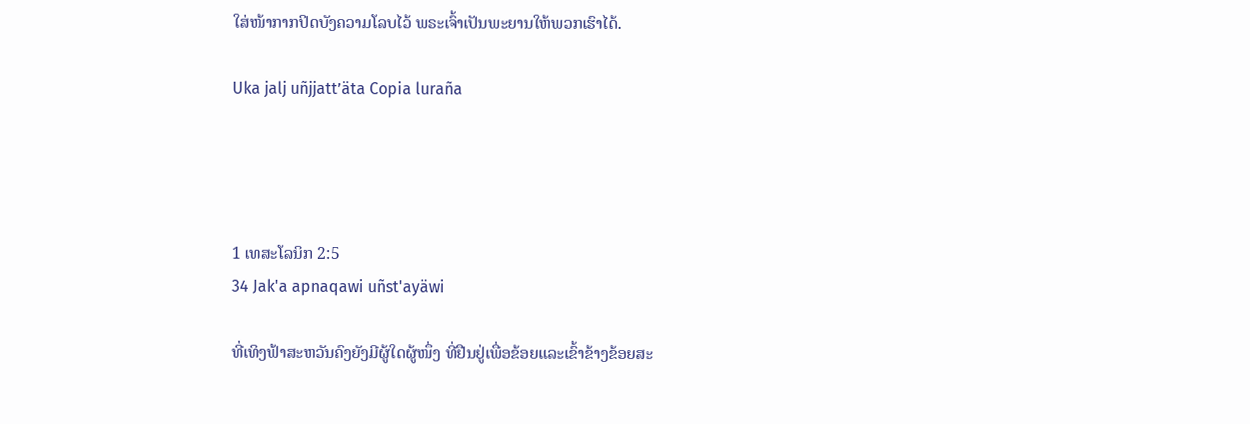ໃສ່ໜ້າກາກປິດບັງຄວາມໂລບໄວ້ ພຣະເຈົ້າເປັນພະຍານໃຫ້ພວກເຮົາໄດ້.

Uka jalj uñjjattʼäta Copia luraña




1 ເທສະໂລນິກ 2:5
34 Jak'a apnaqawi uñst'ayäwi

ທີ່ເທິງຟ້າສະຫວັນຄົງຍັງມີຜູ້ໃດຜູ້ໜຶ່ງ ທີ່ຢືນຢູ່ເພື່ອຂ້ອຍແລະເຂົ້າຂ້າງຂ້ອຍສະ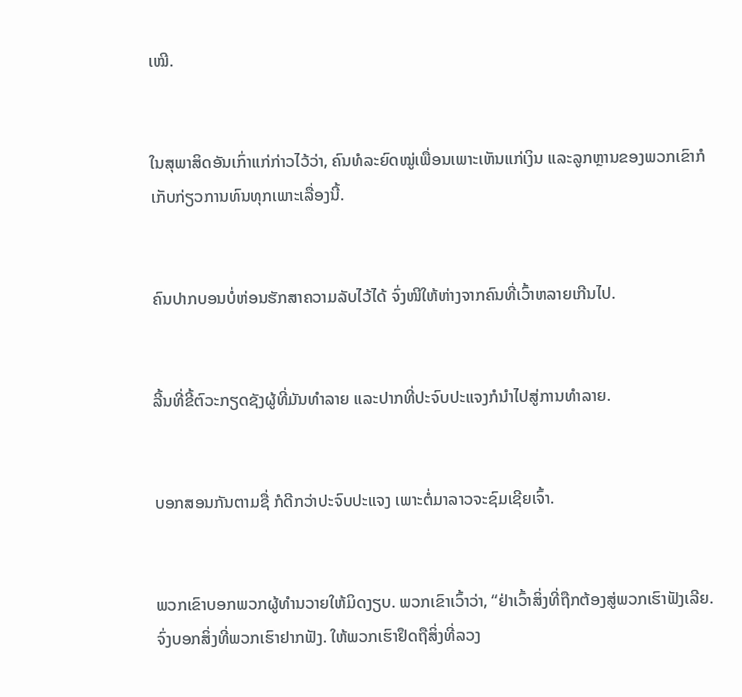ເໝີ.


ໃນສຸພາສິດອັນເກົ່າແກ່ກ່າວໄວ້ວ່າ, ຄົນທໍລະຍົດໝູ່ເພື່ອນເພາະເຫັນແກ່ເງິນ ແລະລູກຫຼານຂອງພວກເຂົາກໍເກັບກ່ຽວການທົນທຸກເພາະເລື່ອງນີ້.


ຄົນປາກບອນບໍ່ຫ່ອນຮັກສາຄວາມລັບໄວ້ໄດ້ ຈົ່ງໜີໃຫ້ຫ່າງຈາກຄົນທີ່ເວົ້າຫລາຍເກີນໄປ.


ລີ້ນທີ່ຂີ້ຕົວະກຽດຊັງຜູ້ທີ່ມັນທຳລາຍ ແລະປາກທີ່ປະຈົບປະແຈງກໍນຳໄປສູ່ການທຳລາຍ.


ບອກສອນກັນຕາມຊື່ ກໍດີກວ່າປະຈົບປະແຈງ ເພາະຕໍ່ມາລາວຈະຊົມເຊີຍເຈົ້າ.


ພວກເຂົາບອກພວກຜູ້ທຳນວາຍໃຫ້ມິດງຽບ. ພວກເຂົາເວົ້າວ່າ, “ຢ່າເວົ້າສິ່ງທີ່ຖືກຕ້ອງສູ່ພວກເຮົາຟັງເລີຍ. ຈົ່ງບອກສິ່ງທີ່ພວກເຮົາຢາກຟັງ. ໃຫ້ພວກເຮົາຢຶດຖືສິ່ງທີ່ລວງ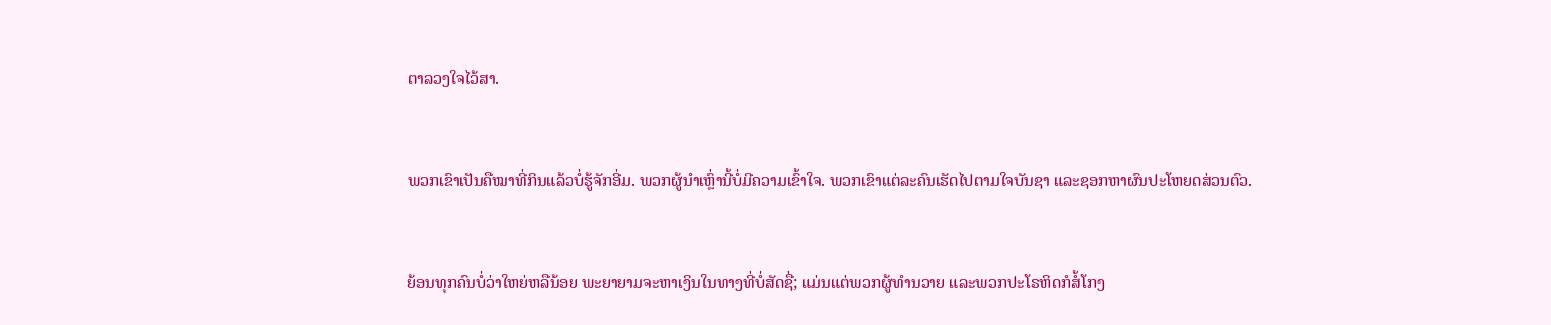ຕາລວງໃຈໄວ້ສາ.


ພວກເຂົາເປັນຄືໝາທີ່ກິນແລ້ວບໍ່ຮູ້ຈັກອີ່ມ. ພວກຜູ້ນຳເຫຼົ່ານີ້ບໍ່ມີຄວາມເຂົ້າໃຈ. ພວກເຂົາແຕ່ລະຄົນເຮັດໄປຕາມໃຈບັນຊາ ແລະຊອກຫາຜົນປະໂຫຍດສ່ວນຕົວ.


ຍ້ອນທຸກຄົນບໍ່ວ່າໃຫຍ່ຫລືນ້ອຍ ພະຍາຍາມຈະຫາເງິນໃນທາງທີ່ບໍ່ສັດຊື່; ແມ່ນແຕ່ພວກຜູ້ທຳນວາຍ ແລະພວກປະໂຣຫິດກໍສໍ້ໂກງ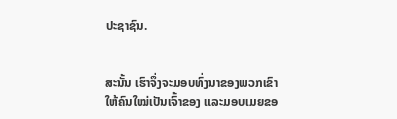ປະຊາຊົນ.


ສະນັ້ນ ເຮົາຈຶ່ງຈະມອບທົ່ງນາຂອງພວກເຂົາໃຫ້ຄົນໃໝ່ເປັນເຈົ້າຂອງ ແລະມອບເມຍຂອ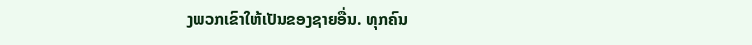ງພວກເຂົາໃຫ້ເປັນຂອງຊາຍອື່ນ. ທຸກຄົນ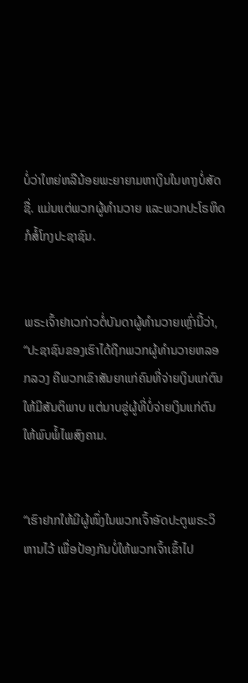ບໍ່ວ່າໃຫຍ່ຫລືນ້ອຍພະຍາຍາມຫາເງິນໃນທາງບໍ່ສັດຊື່. ແມ່ນແຕ່ພວກຜູ້ທຳນວາຍ ແລະພວກປະໂຣຫິດກໍສໍ້ໂກງປະຊາຊົນ.


ພຣະເຈົ້າຢາເວກ່າວຕໍ່ບັນດາຜູ້ທຳນວາຍເຫຼົ່ານີ້ວ່າ, “ປະຊາຊົນຂອງເຮົາໄດ້ຖືກພວກຜູ້ທຳນວາຍຫລອກລວງ ຄືພວກເຂົາສັນຍາແກ່ຄົນທີ່ຈ່າຍເງິນແກ່ຕົນໃຫ້ມີສັນຕິພາບ ແຕ່ນາບຂູ່ຜູ້ທີ່ບໍ່ຈ່າຍເງິນແກ່ຕົນໃຫ້ພົບພໍ້ໄພສົງຄາມ.


“ເຮົາຢາກໃຫ້ມີຜູ້ໜຶ່ງໃນພວກເຈົ້າອັດປະຕູພຣະວິຫານໄວ້ ເພື່ອປ້ອງກັນບໍ່ໃຫ້ພວກເຈົ້າເຂົ້າໄປ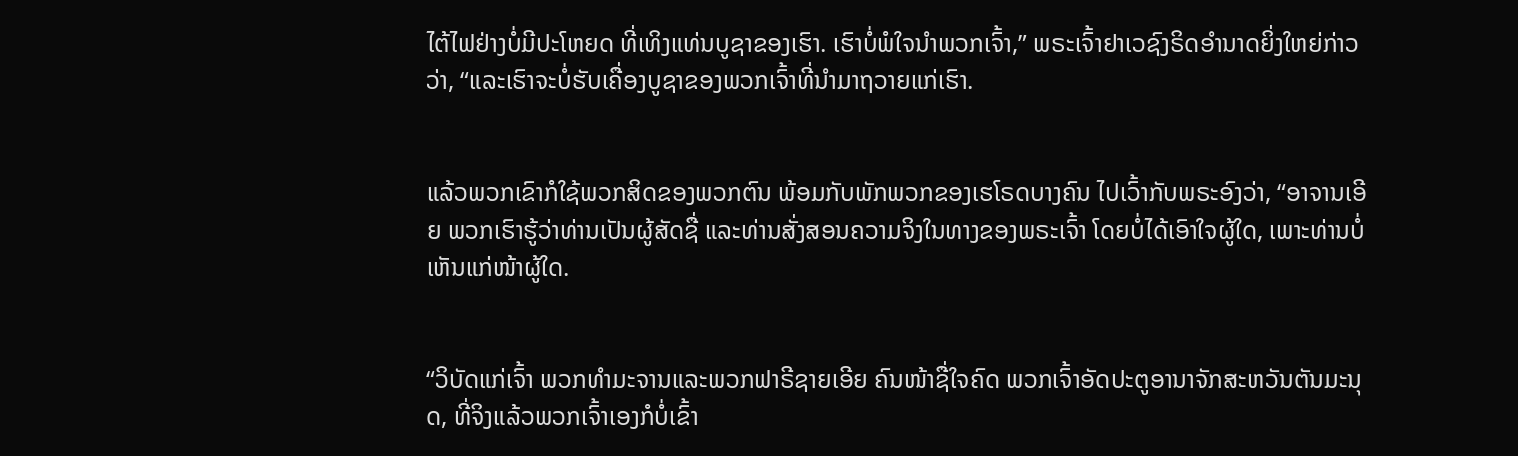ໄຕ້ໄຟຢ່າງບໍ່ມີປະໂຫຍດ ທີ່ເທິງແທ່ນບູຊາຂອງເຮົາ. ເຮົາບໍ່ພໍໃຈນຳພວກເຈົ້າ,” ພຣະເຈົ້າຢາເວຊົງຣິດອຳນາດຍິ່ງໃຫຍ່ກ່າວວ່າ, “ແລະເຮົາຈະບໍ່ຮັບເຄື່ອງບູຊາຂອງພວກເຈົ້າທີ່ນຳມາຖວາຍແກ່ເຮົາ.


ແລ້ວພວກເຂົາກໍໃຊ້ພວກສິດຂອງພວກຕົນ ພ້ອມກັບພັກພວກຂອງເຮໂຣດບາງຄົນ ໄປເວົ້າກັບພຣະອົງວ່າ, “ອາຈານເອີຍ ພວກເຮົາຮູ້ວ່າທ່ານເປັນຜູ້ສັດຊື່ ແລະທ່ານສັ່ງສອນຄວາມຈິງໃນທາງຂອງພຣະເຈົ້າ ໂດຍບໍ່ໄດ້ເອົາໃຈຜູ້ໃດ, ເພາະທ່ານບໍ່ເຫັນແກ່ໜ້າຜູ້ໃດ.


“ວິບັດແກ່ເຈົ້າ ພວກທຳມະຈານແລະພວກຟາຣີຊາຍເອີຍ ຄົນໜ້າຊື່ໃຈຄົດ ພວກເຈົ້າອັດປະຕູອານາຈັກສະຫວັນຕັນມະນຸດ, ທີ່ຈິງແລ້ວພວກເຈົ້າເອງກໍບໍ່ເຂົ້າ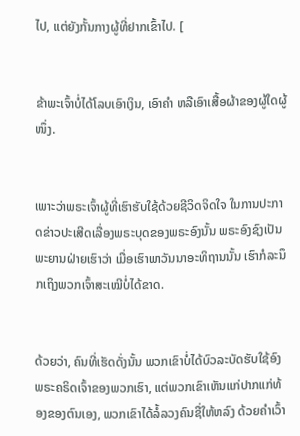ໄປ, ແຕ່ຍັງກັ້ນກາງຜູ້ທີ່ຢາກເຂົ້າໄປ. [


ຂ້າພະເຈົ້າບໍ່ໄດ້ໂລບເອົາເງິນ, ເອົາຄຳ ຫລືເອົາເສື້ອຜ້າຂອງຜູ້ໃດຜູ້ໜຶ່ງ.


ເພາະວ່າພຣະເຈົ້າຜູ້ທີ່ເຮົາຮັບໃຊ້ດ້ວຍຊີວິດຈິດໃຈ ໃນການປະກາດຂ່າວປະເສີດເລື່ອງພຣະບຸດຂອງພຣະອົງນັ້ນ ພຣະອົງຊົງເປັນພະຍານຝ່າຍເຮົາວ່າ ເມື່ອເຮົາພາວັນນາອະທິຖານນັ້ນ ເຮົາກໍລະນຶກເຖິງພວກເຈົ້າສະເໝີບໍ່ໄດ້ຂາດ.


ດ້ວຍວ່າ, ຄົນທີ່ເຮັດດັ່ງນັ້ນ ພວກເຂົາບໍ່ໄດ້ບົວລະບັດຮັບໃຊ້ອົງພຣະຄຣິດເຈົ້າຂອງພວກເຮົາ, ແຕ່ພວກເຂົາເຫັນແກ່ປາກແກ່ທ້ອງຂອງຕົນເອງ, ພວກເຂົາໄດ້ລໍ້ລວງຄົນຊື່ໃຫ້ຫລົງ ດ້ວຍຄຳເວົ້າ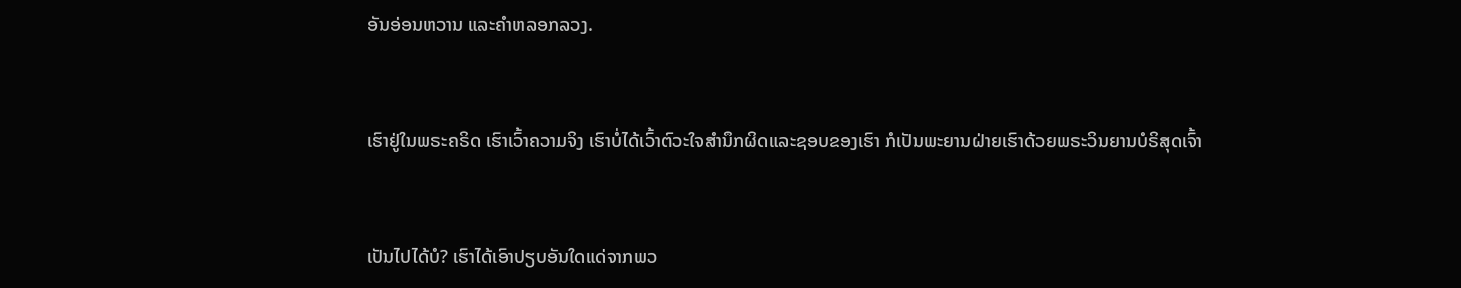ອັນອ່ອນຫວານ ແລະຄຳຫລອກລວງ.


ເຮົາຢູ່ໃນພຣະຄຣິດ ເຮົາເວົ້າຄວາມຈິງ ເຮົາບໍ່ໄດ້ເວົ້າຕົວະໃຈສຳນຶກຜິດແລະຊອບຂອງເຮົາ ກໍເປັນພະຍານຝ່າຍເຮົາດ້ວຍພຣະວິນຍານບໍຣິສຸດເຈົ້າ


ເປັນໄປໄດ້ບໍ? ເຮົາໄດ້ເອົາປຽບອັນໃດແດ່ຈາກພວ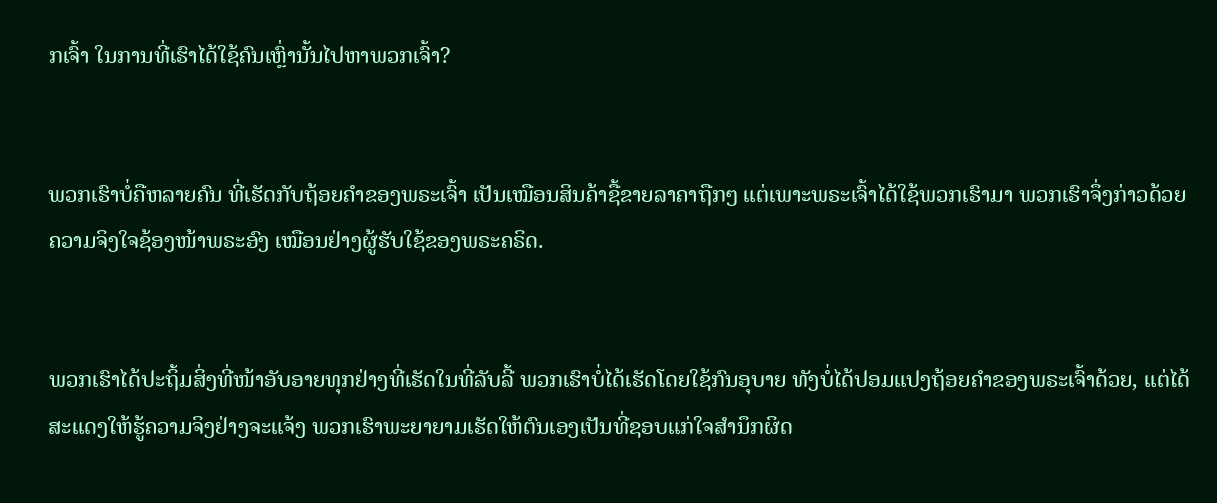ກເຈົ້າ ໃນການທີ່ເຮົາໄດ້ໃຊ້ຄົນເຫຼົ່ານັ້ນໄປຫາພວກເຈົ້າ?


ພວກເຮົາບໍ່ຄືຫລາຍຄົນ ທີ່ເຮັດກັບຖ້ອຍຄຳຂອງພຣະເຈົ້າ ເປັນເໝືອນສິນຄ້າຊື້ຂາຍລາຄາຖືກໆ ແຕ່ເພາະພຣະເຈົ້າໄດ້ໃຊ້ພວກເຮົາມາ ພວກເຮົາຈຶ່ງກ່າວດ້ວຍຄວາມຈິງໃຈຊ້ອງໜ້າພຣະອົງ ເໝືອນຢ່າງຜູ້ຮັບໃຊ້ຂອງພຣະຄຣິດ.


ພວກເຮົາໄດ້ປະຖິ້ມສິ່ງທີ່ໜ້າອັບອາຍທຸກຢ່າງທີ່ເຮັດໃນທີ່ລັບລີ້ ພວກເຮົາບໍ່ໄດ້ເຮັດໂດຍໃຊ້ກົນອຸບາຍ ທັງບໍ່ໄດ້ປອມແປງຖ້ອຍຄຳຂອງພຣະເຈົ້າດ້ວຍ, ແຕ່ໄດ້ສະແດງໃຫ້ຮູ້ຄວາມຈິງຢ່າງຈະແຈ້ງ ພວກເຮົາພະຍາຍາມເຮັດໃຫ້ຕົນເອງເປັນທີ່ຊອບແກ່ໃຈສຳນຶກຜິດ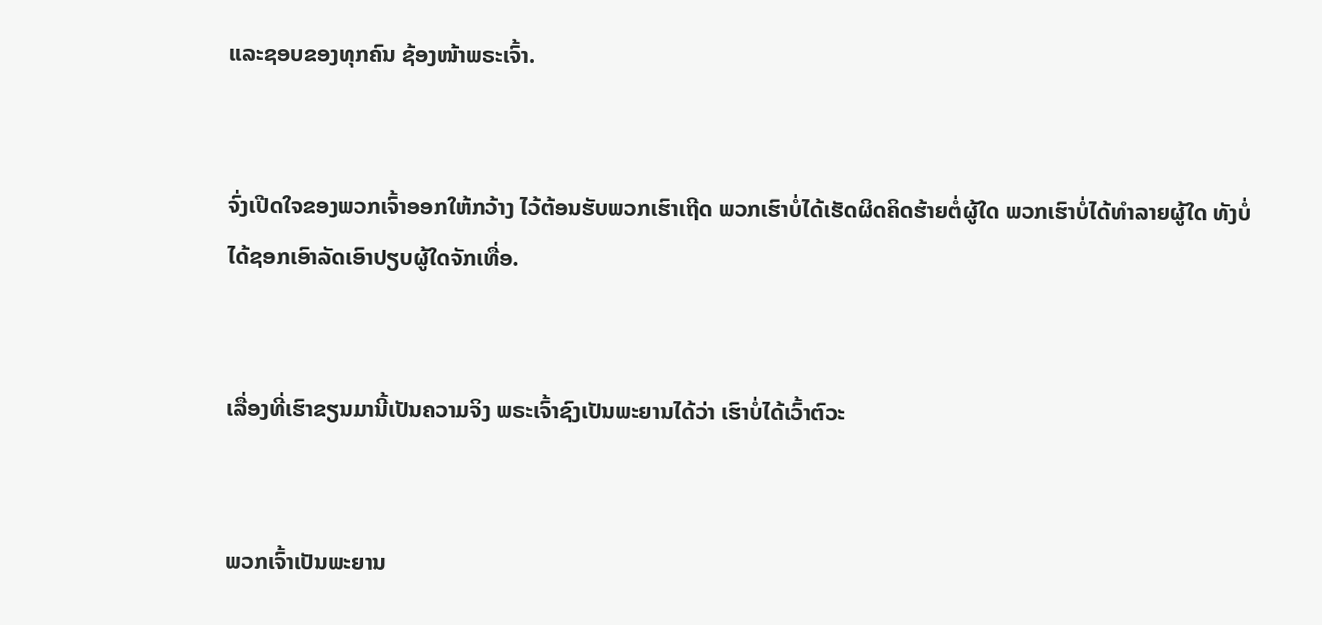ແລະຊອບຂອງທຸກຄົນ ຊ້ອງໜ້າພຣະເຈົ້າ.


ຈົ່ງເປີດໃຈຂອງພວກເຈົ້າອອກໃຫ້ກວ້າງ ໄວ້ຕ້ອນຮັບພວກເຮົາເຖີດ ພວກເຮົາບໍ່ໄດ້ເຮັດຜິດຄິດຮ້າຍຕໍ່ຜູ້ໃດ ພວກເຮົາບໍ່ໄດ້ທຳລາຍຜູ້ໃດ ທັງບໍ່ໄດ້ຊອກເອົາລັດເອົາປຽບຜູ້ໃດຈັກເທື່ອ.


ເລື່ອງທີ່ເຮົາຂຽນມານີ້ເປັນຄວາມຈິງ ພຣະເຈົ້າຊົງເປັນພະຍານໄດ້ວ່າ ເຮົາບໍ່ໄດ້ເວົ້າຕົວະ


ພວກເຈົ້າເປັນພະຍານ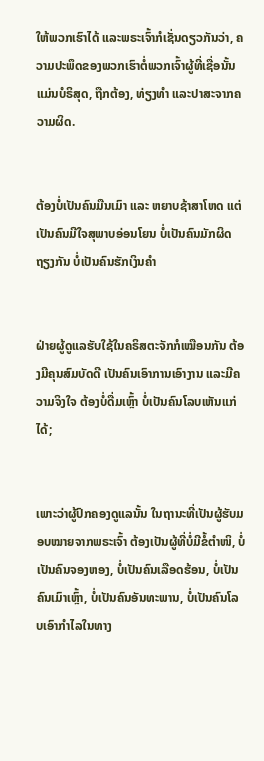ໃຫ້ພວກເຮົາໄດ້ ແລະພຣະເຈົ້າກໍເຊັ່ນດຽວກັນວ່າ, ຄວາມປະພຶດຂອງພວກເຮົາຕໍ່ພວກເຈົ້າຜູ້ທີ່ເຊື່ອນັ້ນ ແມ່ນບໍຣິສຸດ, ຖືກຕ້ອງ, ທ່ຽງທຳ ແລະປາສະຈາກຄວາມຜິດ.


ຕ້ອງບໍ່ເປັນຄົນມືນເມົາ ແລະ ຫຍາບຊ້າສາໂຫດ ແຕ່ເປັນຄົນມີໃຈສຸພາບອ່ອນໂຍນ ບໍ່ເປັນຄົນມັກຜິດຖຽງກັນ ບໍ່ເປັນຄົນຮັກເງິນຄຳ


ຝ່າຍຜູ້ດູແລຮັບໃຊ້ໃນຄຣິສຕະຈັກກໍເໝືອນກັນ ຕ້ອງມີຄຸນສົມບັດດີ ເປັນຄົນເອົາການເອົາງານ ແລະມີຄວາມຈິງໃຈ ຕ້ອງບໍ່ດື່ມເຫຼົ້າ ບໍ່ເປັນຄົນໂລບເຫັນແກ່ໄດ້;


ເພາະວ່າຜູ້ປົກຄອງດູແລນັ້ນ ໃນຖານະທີ່ເປັນຜູ້ຮັບມອບໝາຍຈາກພຣະເຈົ້າ ຕ້ອງເປັນຜູ້ທີ່ບໍ່ມີຂໍ້ຕຳໜິ, ບໍ່ເປັນຄົນຈອງຫອງ, ບໍ່ເປັນຄົນເລືອດຮ້ອນ, ບໍ່ເປັນຄົນເມົາເຫຼົ້າ, ບໍ່ເປັນຄົນອັນທະພານ, ບໍ່ເປັນຄົນໂລບເອົາກຳໄລໃນທາງ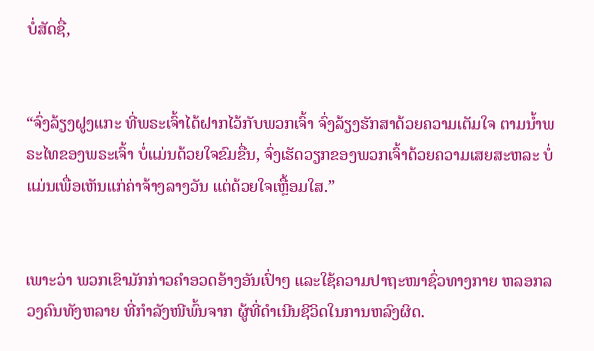ບໍ່ສັດຊື່,


“ຈົ່ງລ້ຽງຝູງແກະ ທີ່ພຣະເຈົ້າໄດ້ຝາກໄວ້ກັບພວກເຈົ້າ ຈົ່ງລ້ຽງຮັກສາດ້ວຍຄວາມເຕັມໃຈ ຕາມນໍ້າພຣະໄທຂອງພຣະເຈົ້າ ບໍ່ແມ່ນດ້ວຍໃຈຂົມຂື່ນ, ຈົ່ງເຮັດວຽກຂອງພວກເຈົ້າດ້ວຍຄວາມເສຍສະຫລະ ບໍ່ແມ່ນເພື່ອເຫັນແກ່ຄ່າຈ້າງລາງວັນ ແຕ່ດ້ວຍໃຈເຫຼື້ອມໃສ.”


ເພາະວ່າ ພວກເຂົາມັກກ່າວຄຳອວດອ້າງອັນເປົ່າໆ ແລະໃຊ້ຄວາມປາຖະໜາຊົ່ວທາງກາຍ ຫລອກລວງຄົນທັງຫລາຍ ທີ່ກຳລັງໜີພົ້ນຈາກ ຜູ້ທີ່ດຳເນີນຊີວິດໃນການຫລົງຜິດ.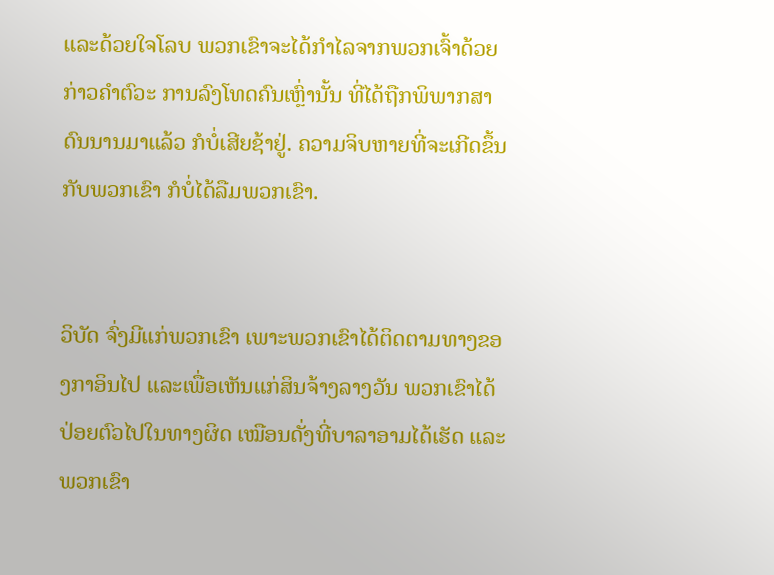ແລະດ້ວຍໃຈໂລບ ພວກເຂົາຈະໄດ້ກຳໄລຈາກພວກເຈົ້າດ້ວຍກ່າວຄຳຕົວະ ການລົງໂທດຄົນເຫຼົ່ານັ້ນ ທີ່ໄດ້ຖືກພິພາກສາດົນນານມາແລ້ວ ກໍບໍ່ເສີຍຊ້າຢູ່. ຄວາມຈິບຫາຍທີ່ຈະເກີດຂຶ້ນກັບພວກເຂົາ ກໍບໍ່ໄດ້ລືມພວກເຂົາ.


ວິບັດ ຈົ່ງມີແກ່ພວກເຂົາ ເພາະພວກເຂົາໄດ້ຕິດຕາມທາງຂອງກາອິນໄປ ແລະເພື່ອເຫັນແກ່ສິນຈ້າງລາງວັນ ພວກເຂົາໄດ້ປ່ອຍຕົວໄປໃນທາງຜິດ ເໝືອນດັ່ງທີ່ບາລາອາມໄດ້ເຮັດ ແລະພວກເຂົາ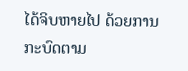ໄດ້ຈິບຫາຍໄປ ດ້ວຍການກະບົດຕາມ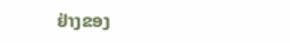ຢ່າງຂອງ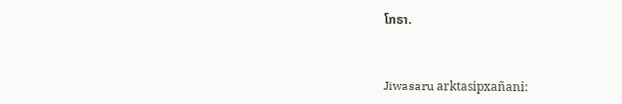ໂກຣາ.


Jiwasaru arktasipxañani: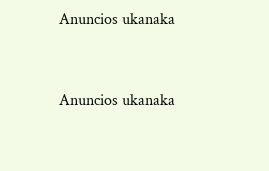Anuncios ukanaka


Anuncios ukanaka